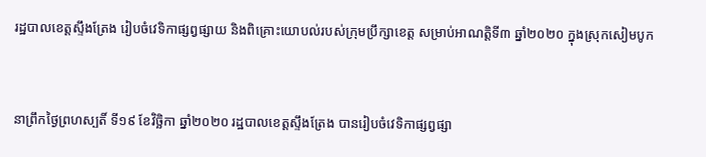រដ្ឋបាលខេត្តស្ទឹងត្រែង រៀបចំវេទិកាផ្សព្វផ្សាយ និងពិគ្រោះយោបល់របស់ក្រុមប្រឹក្សាខេត្ត សម្រាប់អាណត្តិទី៣ ឆ្នាំ២០២០ ក្នុងស្រុកសៀមបូក


នាព្រឹកថ្ងៃព្រហស្បតិ៍ ទី១៩ ខែវិច្ឆិកា ឆ្នាំ២០២០ រដ្ឋបាលខេត្តស្ទឹងត្រែង បានរៀបចំវេទិកាផ្សព្វផ្សា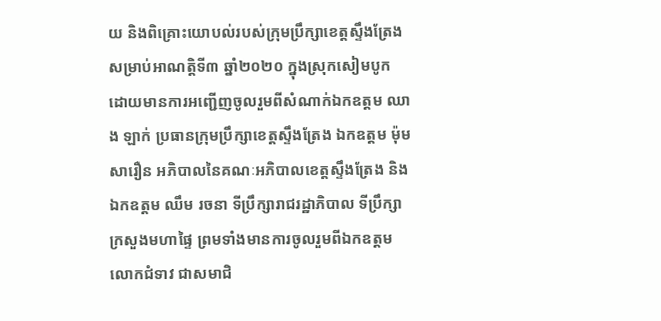យ និងពិគ្រោះយោបល់របស់ក្រុមប្រឹក្សាខេត្តស្ទឹងត្រែង សម្រាប់អាណត្តិទី៣ ឆ្នាំ២០២០ ក្នុងស្រុកសៀមបូក ដោយមានការអញ្ជើញចូលរួមពីសំណាក់ឯកឧត្តម ឈាង ឡាក់ ប្រធានក្រុមប្រឹក្សាខេត្តស្ទឹងត្រែង ឯកឧត្តម ម៉ុម សារឿន អភិបាលនៃគណៈអភិបាលខេត្តស្ទឹងត្រែង និងឯកឧត្តម ឈឹម រចនា ទីប្រឹក្សារាជរដ្ឋាភិបាល ទីប្រឹក្សាក្រសួងមហាផ្ទៃ ព្រមទាំងមានការចូលរួមពីឯកឧត្តម លោកជំទាវ ជាសមាជិ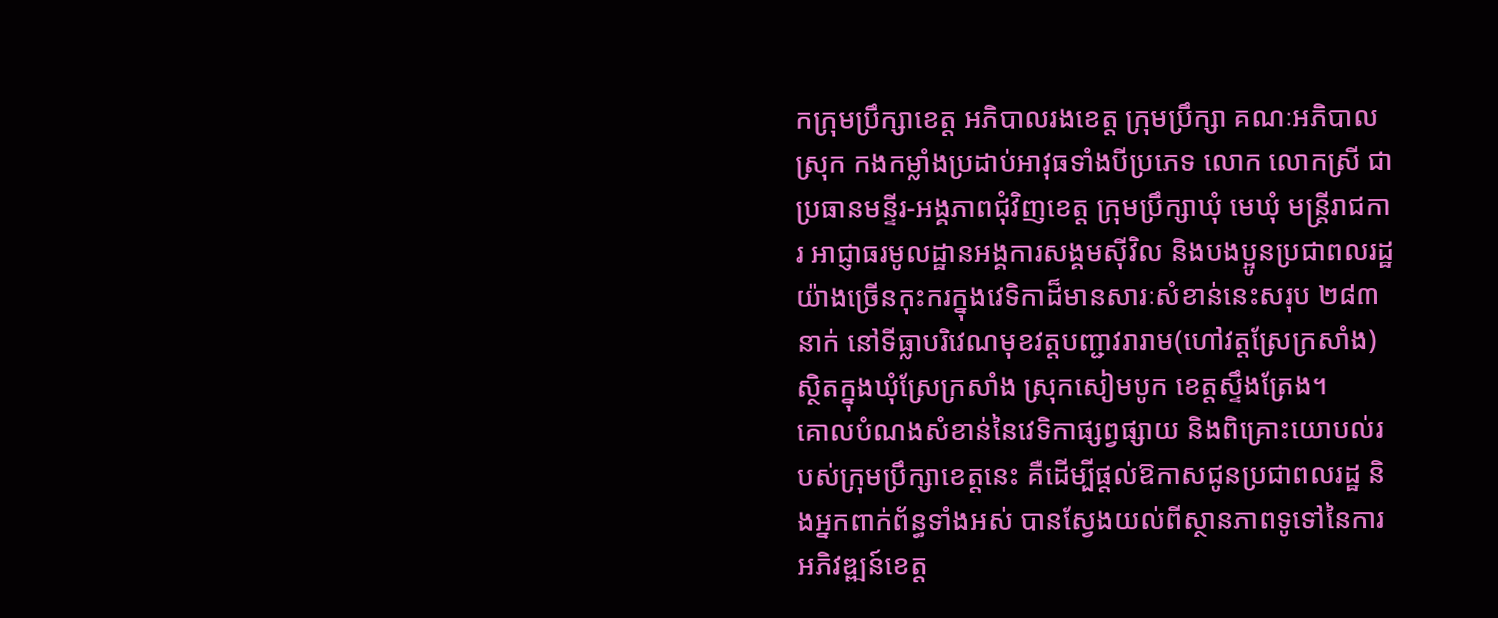កក្រុមប្រឹក្សាខេត្ត អភិបាលរងខេត្ត ក្រុមប្រឹក្សា គណៈអភិបាលស្រុក កងកម្លាំងប្រដាប់អាវុធទាំងបីប្រភេទ លោក លោកស្រី ជាប្រធានមន្ទីរ-អង្គភាពជុំវិញខេត្ត ក្រុមប្រឹក្សាឃុំ មេឃុំ មន្រ្តីរាជការ អាជ្ញាធរមូលដ្ឋានអង្គការសង្គមស៊ីវិល និងបងប្អូនប្រជាពលរដ្ឋយ៉ាងច្រើនកុះករក្នុងវេទិកាដ៏មានសារៈសំខាន់នេះសរុប ២៨៣នាក់ នៅទីធ្លាបរិវេណមុខវត្តបញ្ជាវរារាម(ហៅវត្តស្រែក្រសាំង) ស្ថិតក្នុងឃុំស្រែក្រសាំង ស្រុកសៀមបូក ខេត្តស្ទឹងត្រែង។
គោលបំណងសំខាន់នៃវេទិកាផ្សព្វផ្សាយ និងពិគ្រោះយោបល់របស់ក្រុមប្រឹក្សាខេត្តនេះ គឺដើម្បីផ្តល់ឱកាសជូនប្រជាពលរដ្ឋ និងអ្នកពាក់ព័ន្ធទាំងអស់ បានស្វែងយល់ពីស្ថានភាពទូទៅនៃការអភិវឌ្ឍន៍ខេត្ត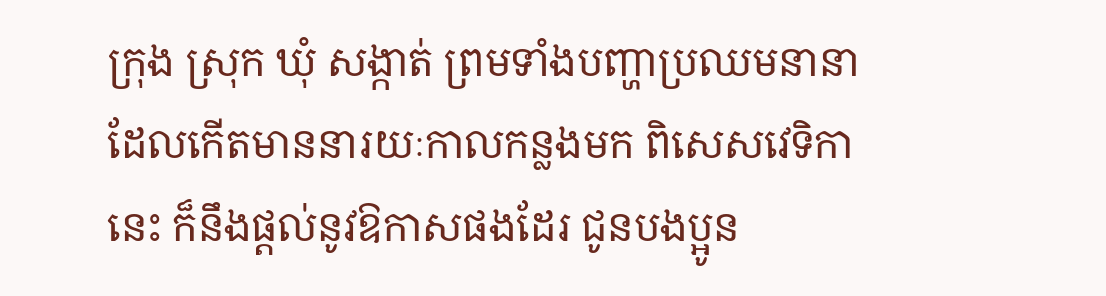ក្រុង ស្រុក ឃុំ សង្កាត់ ព្រមទាំងបញ្ហាប្រឈមនានា ដែលកើតមាននារយៈកាលកន្លងមក ពិសេសវេទិកានេះ ក៏នឹងផ្តល់នូវឱកាសផងដែរ ជូនបងប្អូន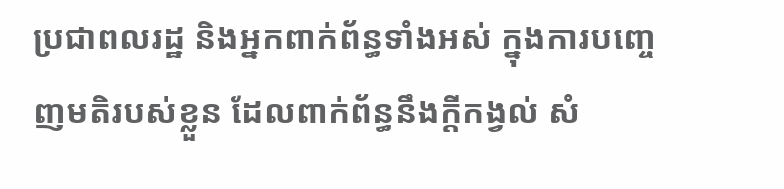ប្រជាពលរដ្ឋ និងអ្នកពាក់ព័ន្ធទាំងអស់ ក្នុងការបញ្ចេញមតិរបស់ខ្លួន ដែលពាក់ព័ន្ធនឹងក្តីកង្វល់ សំ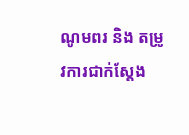ណូមពរ និង តម្រូវការជាក់ស្តែង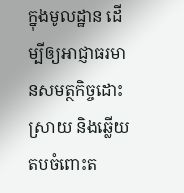ក្នុងមូលដ្ឋាន ដើម្បីឲ្យអាជ្ញាធរមានសមត្ថកិច្ចដោះស្រាយ និងឆ្លើយតបចំពោះត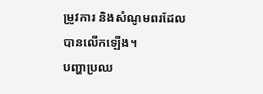ម្រូវការ និងសំណូមពរដែលបានលើកឡើង។
បញ្ហាប្រឈ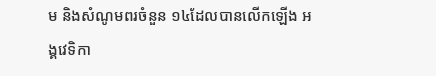ម និងសំណូមពរចំនួន ១៤ដែលបានលើកឡើង អង្គវេទិកា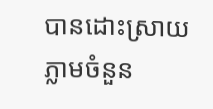បានដោះស្រាយភ្លាមចំនួន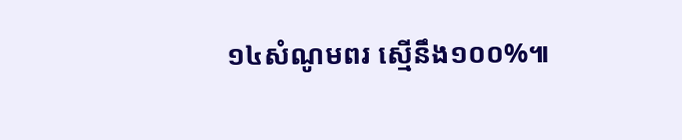១៤សំណូមពរ ស្មើនឹង១០០%៕